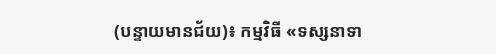(បន្ទាយមានជ័យ)៖ កម្មវិធី «ទស្សនាទា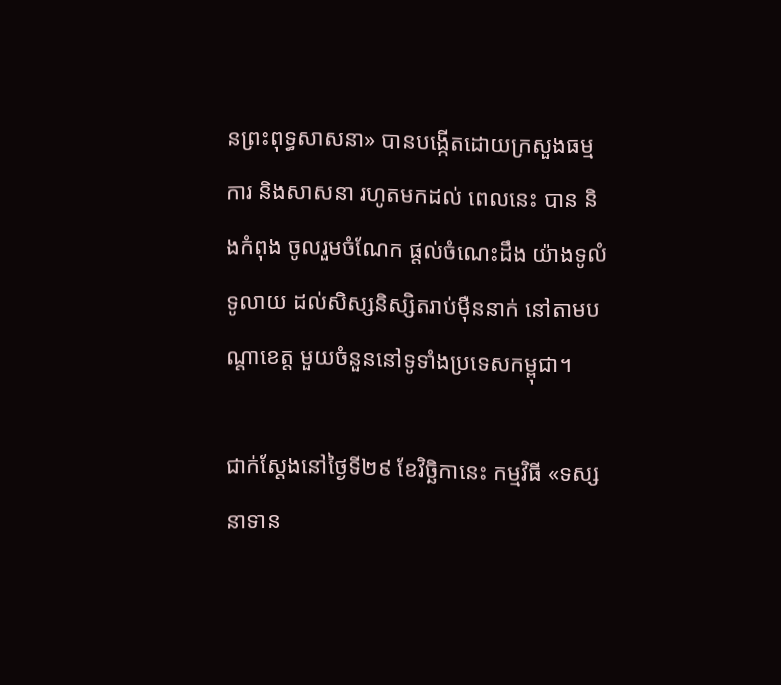នព្រះពុទ្ធសាសនា» បានបង្កើតដោយក្រសួងធម្មការ និងសាសនា រហូតមកដល់ ពេលនេះ បាន និងកំពុង ចូលរួមចំណែក ផ្តល់ចំណេះដឹង យ៉ាងទូលំទូលាយ ដល់សិស្សនិស្សិតរាប់ម៉ឺននាក់ នៅតាមបណ្តាខេត្ត មួយចំនួននៅទូទាំងប្រទេសកម្ពុជា។

ជាក់ស្តែងនៅថ្ងៃទី២៩ ខែវិច្ឆិកានេះ កម្មវិធី «ទស្សនាទាន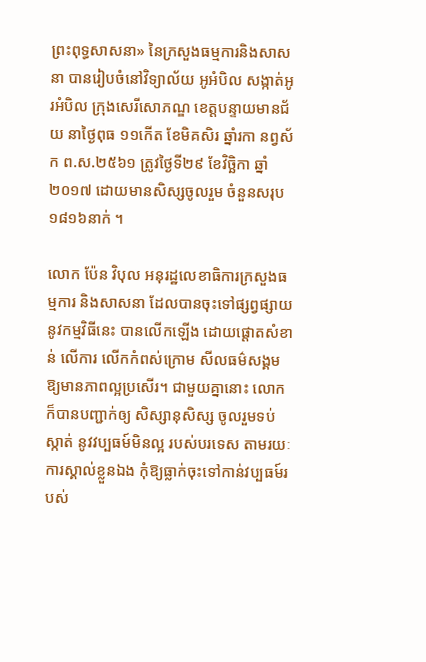ព្រះពុទ្ធសាសនា» នៃក្រសួងធម្មការនិងសាសនា បានរៀបចំនៅវិទ្យាល័យ អូអំបិល សង្កាត់អូរអំបិល ក្រុងសេរីសោភណ្ឌ ខេត្តបន្ទាយមានជ័យ នាថ្ងៃពុធ ១១កើត ខែមិគសិរ ឆ្នាំរកា នព្វស័ក ព.ស.២៥៦១ ត្រូវថ្ងៃទី២៩ ខែវិច្ឆិកា ឆ្នាំ២០១៧ ដោយមានសិស្សចូលរួម ចំនួនសរុប១៨១៦នាក់ ។

លោក ប៉ែន វិបុល អនុរដ្ឋលេខាធិការក្រសួងធម្មការ និងសាសនា ដែលបានចុះទៅផ្សព្វផ្សាយនូវកម្មវិធីនេះ បានលើកឡើង ដោយផ្តោតសំខាន់ លើការ លើកកំពស់ក្រោម សីលធម៌សង្គមឱ្យមានភាពល្អប្រសើរ។ ជាមួយគ្នានោះ លោកក៏បានបញ្ជាក់ឲ្យ សិស្សានុសិស្ស ចូលរួមទប់ស្កាត់ នូវវប្បធម៍មិនល្អ របស់បរទេស តាមរយៈការស្គាល់ខ្លួនឯង កុំឱ្យធ្លាក់ចុះទៅកាន់វប្បធម៍របស់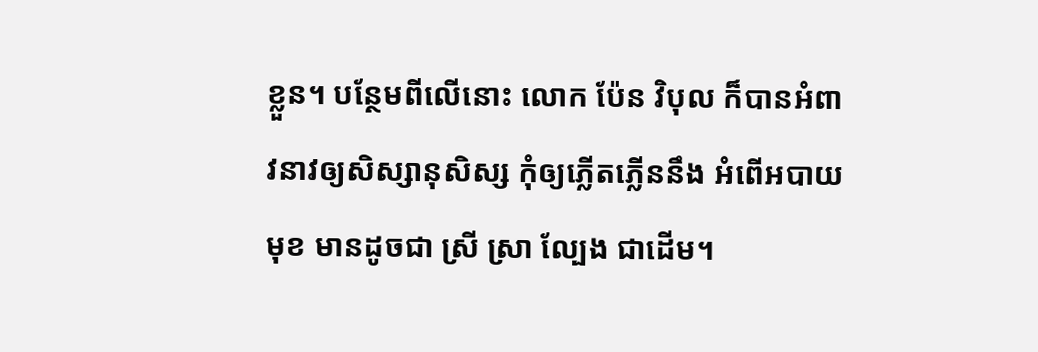ខ្លួន។ បន្ថែមពីលើនោះ លោក ប៉ែន វិបុល ក៏បានអំពាវនាវឲ្យសិស្សានុសិស្ស កុំឲ្យភ្លើតភ្លើននឹង អំពើអបាយមុខ មានដូចជា ស្រី ស្រា ល្បែង ជាដើម។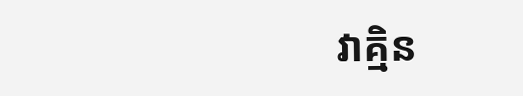វាគ្មិន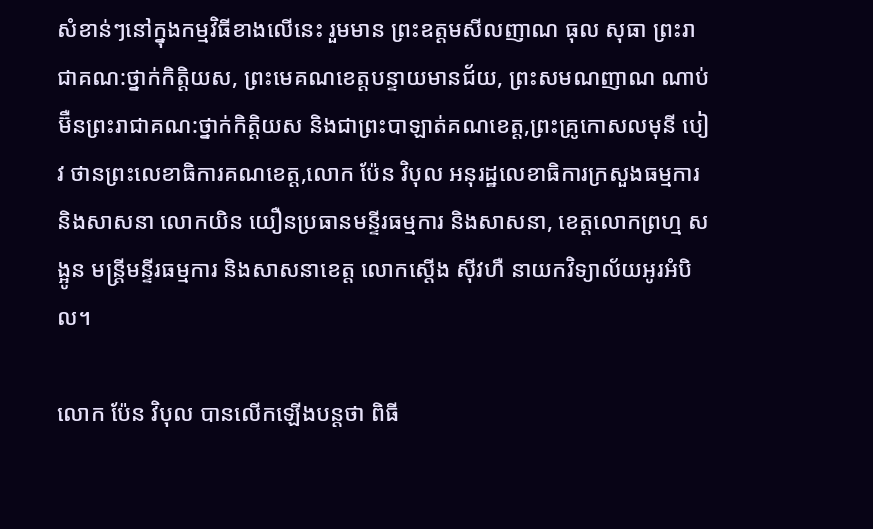សំខាន់ៗនៅក្នុងកម្មវិធីខាងលើនេះ រួមមាន ព្រះឧត្តមសីលញាណ ធុល សុធា ព្រះរាជាគណ:ថ្នាក់កិត្តិយស, ព្រះមេគណខេត្តបន្ទាយមានជ័យ, ព្រះសមណញាណ ណាប់ ម៊ឺនព្រះរាជាគណ:ថ្នាក់កិត្តិយស និងជាព្រះបាឡាត់គណខេត្ត,ព្រះគ្រូកោសលមុនី បៀវ ថានព្រះលេខាធិការគណខេត្ត,លោក ប៉ែន វិបុល អនុរដ្ឋលេខាធិការក្រសួងធម្មការ និងសាសនា លោកយិន យឿនប្រធានមន្ទីរធម្មការ និងសាសនា, ខេត្តលោកព្រហ្ម សង្អូន មន្ត្រីមន្ទីរធម្មការ និងសាសនាខេត្ត លោកស្តើង ស៊ីវហឺ នាយកវិទ្យាល័យអូរអំបិល។

លោក ប៉ែន វិបុល បានលើកឡើងបន្តថា ពិធី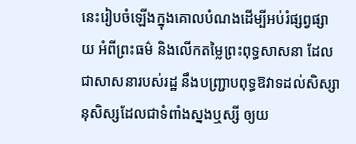នេះរៀបចំឡើងក្នុងគោលបំណងដើម្បីអប់រំផ្សព្វផ្សាយ អំពីព្រះធម៌ និងលើកតម្លៃព្រះពុទ្ធសាសនា ដែលជាសាសនារបស់រដ្ឋ នឹងបញ្រ្ជាបពុទ្ធឱវាទដល់សិស្សានុសិស្សដែលជាទំពាំងស្នងឬស្សី ឲ្យយ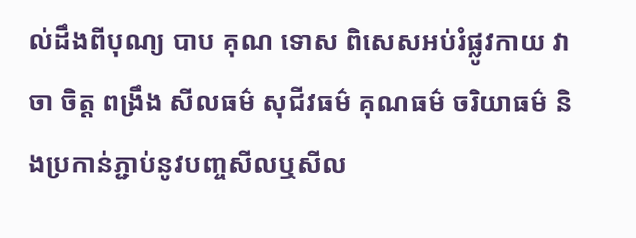ល់ដឹងពីបុណ្យ បាប គុណ ទោស ពិសេសអប់រំផ្លូវកាយ វាចា ចិត្ត ពង្រឹង សីលធម៌ សុជីវធម៌ គុណធម៌ ចរិយាធម៌ និងប្រកាន់ភ្ជាប់នូវបញ្ចសីលឬសីល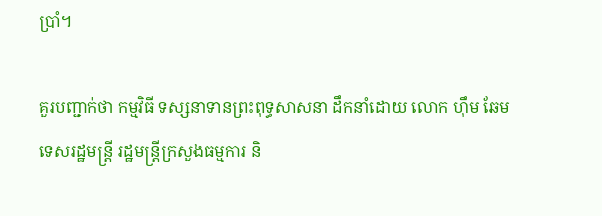ប្រាំ។

គួរបញ្ជាក់ថា កម្មវិធី ទស្សនាទានព្រះពុទ្ធសាសនា ដឹកនាំដោយ លោក ហ៊ឹម ឆែម ទេសរដ្ឋមន្រ្តី រដ្ឋមន្រ្តីក្រសួងធម្មការ និ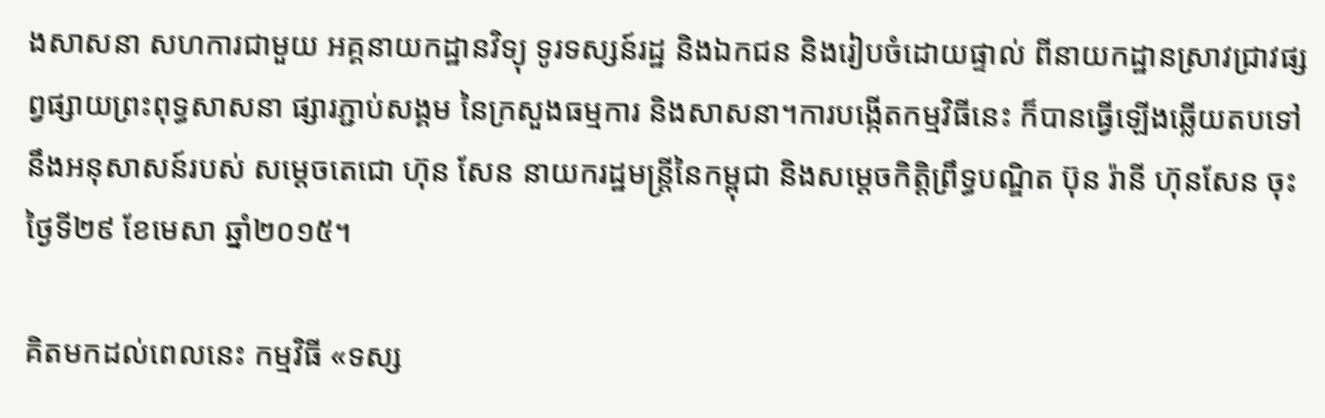ងសាសនា សហការជាមួយ អគ្គនាយកដ្ឋានវិទ្យុ ទូរទស្សន៍រដ្ឋ និងឯកជន និងរៀបចំដោយផ្ទាល់ ពីនាយកដ្ឋានស្រាវជ្រាវផ្សព្វផ្សាយព្រះពុទ្ធសាសនា ផ្សារភ្ជាប់សង្គម នៃក្រសួងធម្មការ និងសាសនា។ការបង្កើតកម្មវិធីនេះ ក៏បានធ្វើឡើងឆ្លើយតបទៅ នឹងអនុសាសន៍របស់ សម្ដេចតេជោ ហ៊ុន សែន នាយករដ្ឋមន្ដ្រីនៃកម្ពុជា និងសម្តេចកិត្តិព្រឹទ្ធបណ្ឌិត ប៊ុន រ៉ានី ហ៊ុនសែន ចុះថ្ងៃទី២៩ ខែមេសា ឆ្នាំ២០១៥។

គិតមកដល់ពេលនេះ កម្មវិធី «ទស្ស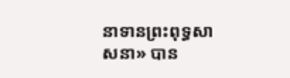នាទានព្រះពុទ្ធសាសនា» បាន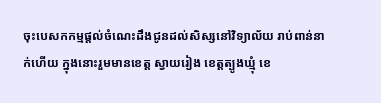ចុះបេសកកម្មផ្តល់ចំណេះដឹងជូនដល់សិស្សនៅវិទ្យាល័យ រាប់ពាន់នាក់ហើយ ក្នុងនោះរួមមានខេត្ត ស្វាយរៀង ខេត្តត្បូងឃ្មុំ ខេ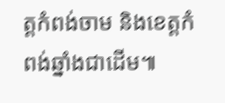ត្តកំពង់ចាម និងខេត្តកំពង់ឆ្នាំងជាដើម៕